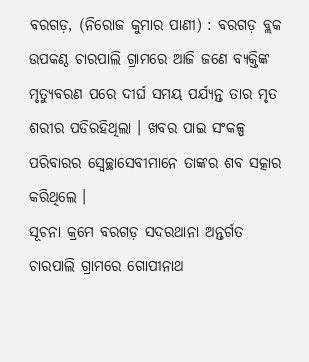ବରଗଡ଼, (ନିରୋଜ କୁମାର ପାଣୀ) : ବରଗଡ଼ ବ୍ଲକ ଉପକଣ୍ଠ ଚାରପାଲି ଗ୍ରାମରେ ଆଜି ଜଣେ ବ୍ୟକ୍ତିଙ୍କ ମୃତ୍ୟୁବରଣ ପରେ ଦୀର୍ଘ ସମୟ ପର୍ଯ୍ୟନ୍ତ ତାର ମୃତ ଶରୀର ପଡିରହିଥିଲା । ଖବର ପାଇ ସଂକଳ୍ପ ପରିବାରର ସ୍ୱେଚ୍ଛାସେବୀମାନେ ତାଙ୍କର ଶବ ସତ୍କାର କରିଥିଲେ ।
ସୂଚନା କ୍ରମେ ବରଗଡ଼ ସଦରଥାନା ଅନ୍ତର୍ଗତ ଚାରପାଲି ଗ୍ରାମରେ ଗୋପୀନାଥ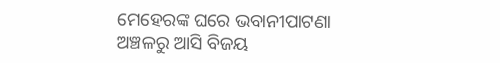ମେହେରଙ୍କ ଘରେ ଭବାନୀପାଟଣା ଅଞ୍ଚଳରୁ ଆସି ବିଜୟ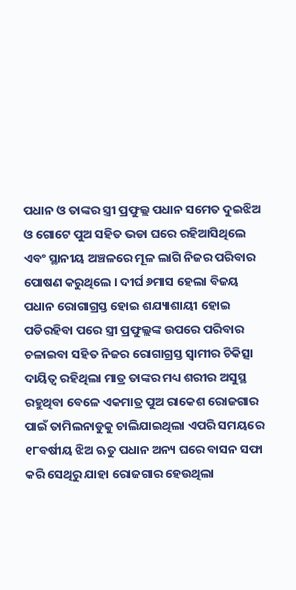ପଧାନ ଓ ତାଙ୍କର ସ୍ତ୍ରୀ ପ୍ରଫୁଲ୍ଲ ପଧାନ ସମେତ ଦୁଇଝିଅ ଓ ଗୋଟେ ପୁଅ ସହିତ ଭଡା ଘରେ ରହିଆସିଥିଲେ ଏବଂ ସ୍ଥାନୀୟ ଅଞ୍ଚଳରେ ମୂଳ ଲାଗି ନିଜର ପରିବାର ପୋଷଣ କରୁଥିଲେ । ଦୀର୍ଘ ୬ମାସ ହେଲା ବିଜୟ ପଧାନ ରୋଗାଗ୍ରସ୍ତ ହୋଇ ଶଯ୍ୟାଶାୟୀ ହୋଇ ପଡିରହିବା ପରେ ସ୍ତ୍ରୀ ପ୍ରଫୁଲ୍ଲଙ୍କ ଉପରେ ପରିବାର ଚଳାଇବା ସହିତ ନିଜର ରୋଗାଗ୍ରସ୍ତ ସ୍ୱାମୀର ଚିକିତ୍ସା ଦାୟିତ୍ୱ ରହିଥିଲା ମାତ୍ର ତାଙ୍କର ମଧ୍ୟ ଶରୀର ଅସୁସ୍ଥ ରହୁଥିବା ବେଳେ ଏକମାତ୍ର ପୁଅ ରାକେଶ ରୋଜଗାର ପାଇଁ ତାମିଲନାଡୁକୁ ଚାଲିଯାଇଥିଲା ଏପରି ସମୟରେ ୧୮ବର୍ଷୀୟ ଝିଅ ଋତୁ ପଧାନ ଅନ୍ୟ ଘରେ ବାସନ ସଫା କରି ସେଥିରୁ ଯାହା ରୋଜଗାର ହେଉଥିଲା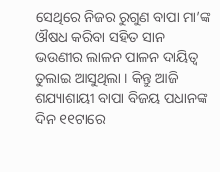ସେଥିରେ ନିଜର ରୁଗୁଣ ବାପା ମା’ଙ୍କ ଔଷଧ କରିବା ସହିତ ସାନ ଭଉଣୀର ଲାଳନ ପାଳନ ଦାୟିତ୍ୱ ତୁଲାଇ ଆସୁଥିଲା । କିନ୍ତୁ ଆଜି ଶଯ୍ୟାଶାୟୀ ବାପା ବିଜୟ ପଧାନଙ୍କ ଦିନ ୧୧ଟାରେ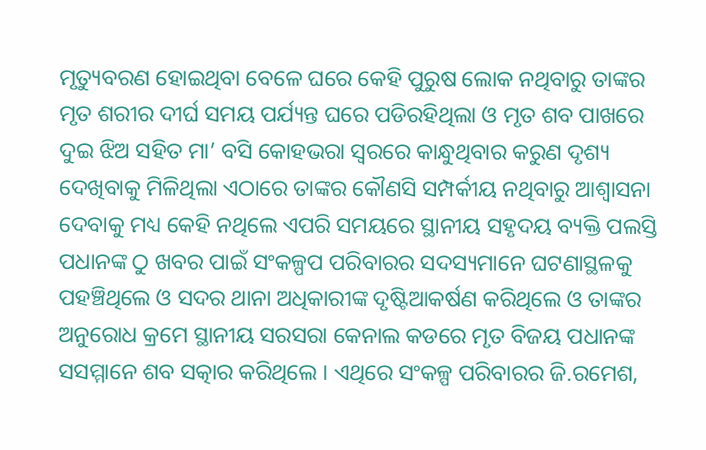ମୃତ୍ୟୁବରଣ ହୋଇଥିବା ବେଳେ ଘରେ କେହି ପୁରୁଷ ଲୋକ ନଥିବାରୁ ତାଙ୍କର ମୃତ ଶରୀର ଦୀର୍ଘ ସମୟ ପର୍ଯ୍ୟନ୍ତ ଘରେ ପଡିରହିଥିଲା ଓ ମୃତ ଶବ ପାଖରେ ଦୁଇ ଝିଅ ସହିତ ମା’ ବସି କୋହଭରା ସ୍ୱରରେ କାନ୍ଧୁଥିବାର କରୁଣ ଦୃଶ୍ୟ ଦେଖିବାକୁ ମିଳିଥିଲା ଏଠାରେ ତାଙ୍କର କୌଣସି ସମ୍ପର୍କୀୟ ନଥିବାରୁ ଆଶ୍ୱାସନା ଦେବାକୁ ମଧ୍ୟ କେହି ନଥିଲେ ଏପରି ସମୟରେ ସ୍ଥାନୀୟ ସହୃଦୟ ବ୍ୟକ୍ତି ପଲସ୍ତି ପଧାନଙ୍କ ଠୁ ଖବର ପାଇଁ ସଂକଳ୍ପପ ପରିବାରର ସଦସ୍ୟମାନେ ଘଟଣାସ୍ଥଳକୁ ପହଞ୍ଚିଥିଲେ ଓ ସଦର ଥାନା ଅଧିକାରୀଙ୍କ ଦୃଷ୍ଟିଆକର୍ଷଣ କରିଥିଲେ ଓ ତାଙ୍କର ଅନୁରୋଧ କ୍ରମେ ସ୍ଥାନୀୟ ସରସରା କେନାଲ କଡରେ ମୃତ ବିଜୟ ପଧାନଙ୍କ ସସମ୍ମାନେ ଶବ ସତ୍କାର କରିଥିଲେ । ଏଥିରେ ସଂକଳ୍ପ ପରିବାରର ଜି.ରମେଶ,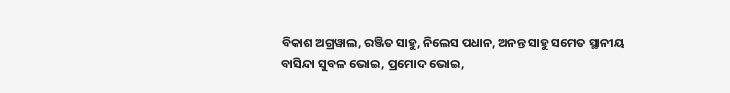ବିକାଶ ଅଗ୍ରୱାଲ, ରଞ୍ଜିତ ସାହୁ, ନିଲେସ ପଧାନ, ଅନନ୍ତ ସାହୁ ସମେତ ସ୍ଥାନୀୟ ବାସିନ୍ଦା ସୁବଳ ଭୋଇ, ପ୍ରମୋଦ ଭୋଇ,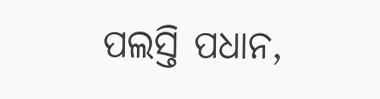ପଲସ୍ତି ପଧାନ,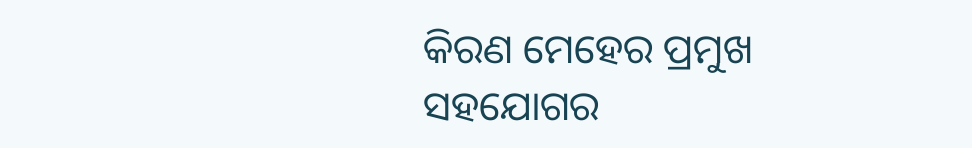କିରଣ ମେହେର ପ୍ରମୁଖ ସହଯୋଗର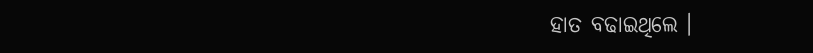ହାତ ବଢାଇଥିଲେ ।